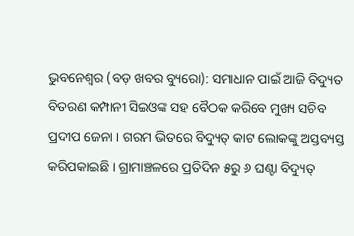ଭୁବନେଶ୍ୱର (ବଡ଼ ଖବର ବ୍ୟୁରୋ): ସମାଧାନ ପାଇଁ ଆଜି ବିଦ୍ୟୁତ ବିତରଣ କମ୍ପାନୀ ସିଇଓଙ୍କ ସହ ବୈଠକ କରିବେ ମୁଖ୍ୟ ସଚିବ ପ୍ରଦୀପ ଜେନା । ଗରମ ଭିତରେ ବିଦ୍ୟୁତ୍ କାଟ ଲୋକଙ୍କୁ ଅସ୍ତବ୍ୟସ୍ତ କରିପକାଇଛି । ଗ୍ରାମାଞ୍ଚଳରେ ପ୍ରତିଦିନ ୫ରୁ ୬ ଘଣ୍ଟା ବିଦ୍ୟୁତ୍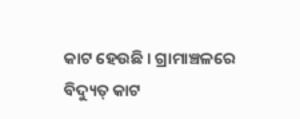କାଟ ହେଉଛି । ଗ୍ରାମାଞ୍ଚଳରେ ବିଦ୍ୟୁତ୍ କାଟ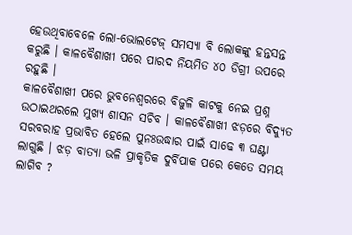ହେଉଥିବାବେଳେ ଲୋ-ଭୋଲଟେଜ୍ ସମସ୍ୟା ବି ଲୋକଙ୍କୁ ହନ୍ତସନ୍ତ କରୁଛି । କାଳବୈଶାଖୀ ପରେ ପାରଦ ନିୟମିତ ୪୦ ଡିଗ୍ରୀ ଉପରେ ରହୁଛି ।
କାଳବୈଶାଖୀ ପରେ ଭୁବନେଶ୍ୱରରେ ବିଜୁଳି କାଟକୁ ନେଇ ପ୍ରଶ୍ନ ଉଠାଇଥରଲେ ମୁଖ୍ୟ ଶାସନ ସଚିବ । କାଳବୈଶାଖୀ ଝଡ଼ରେ ବିଦ୍ୟୁତ ସରବରାହ ପ୍ରଭାବିତ ହେଲେ ପୁନଃଉଦ୍ଧାର ପାଇଁ ସାଢେ ୩ ଘଣ୍ଟା ଲାଗୁଛି । ଝଡ଼ ବାତ୍ୟା ଭଳି ପ୍ରାକୃତିକ ଦୁର୍ବିପାକ ପରେ କେତେ ସମୟ ଲାଗିବ ?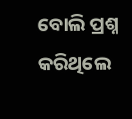ବୋଲି ପ୍ରଶ୍ନ କରିଥିଲେ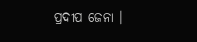ପ୍ରଦୀପ ଜେନା ।